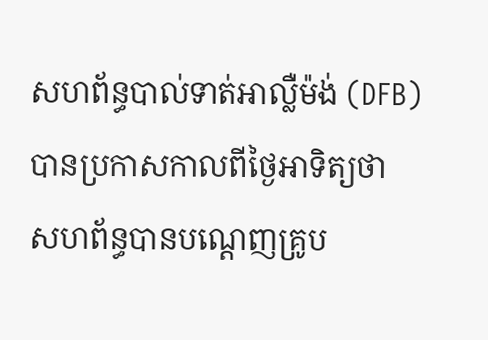សហព័ន្ធបាល់ទាត់អាល្លឺម៉ង់ (DFB) បានប្រកាសកាលពីថ្ងៃអាទិត្យថា សហព័ន្ធបានបណ្តេញគ្រូប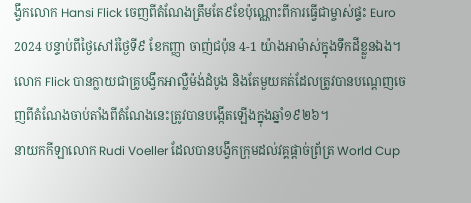ង្វឹកលោក Hansi Flick ចេញពីតំណែងត្រឹមតែ៩ខែប៉ុណ្ណោះពីការធ្វើជាម្ចាស់ផ្ទះ Euro 2024 បន្ទាប់ពីថ្ងៃសៅរ៍ថ្ងៃទី៩ ខែកញ្ញា ចាញ់ជប៉ុន 4-1 យ៉ាងអាម៉ាស់ក្នុងទឹកដីខ្លួនឯង។លោក Flick បានក្លាយជាគ្រូបង្វឹកអាល្លឺម៉ង់ដំបូង និងតែមួយគត់ដែលត្រូវបានបណ្តេញចេញពីតំណែងចាប់តាំងពីតំណែងនេះត្រូវបានបង្កើតឡើងក្នុងឆ្នាំ១៩២៦។
នាយកកីឡាលោក Rudi Voeller ដែលបានបង្វឹកក្រុមដល់វគ្គផ្តាច់ព្រ័ត្រ World Cup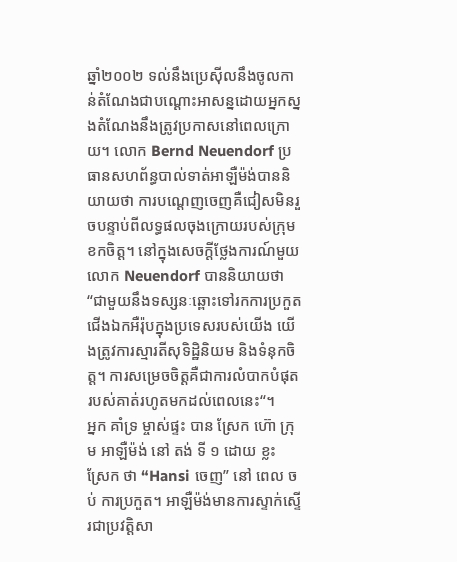ឆ្នាំ២០០២ ទល់នឹងប្រេស៊ីលនឹងចូលកាន់តំណែងជាបណ្តោះអាសន្នដោយអ្នកស្នងតំណែងនឹងត្រូវប្រកាសនៅពេលក្រោយ។ លោក Bernd Neuendorf ប្រធានសហព័ន្ធបាល់ទាត់អាឡឺម៉ង់បាននិយាយថា ការបណ្តេញចេញគឺជៀសមិនរួចបន្ទាប់ពីលទ្ធផលចុងក្រោយរបស់ក្រុមខកចិត្ត។ នៅក្នុងសេចក្តីថ្លែងការណ៍មួយ លោក Neuendorf បាននិយាយថា “ជាមួយនឹងទស្សនៈឆ្ពោះទៅរកការប្រកួតជើងឯកអឺរ៉ុបក្នុងប្រទេសរបស់យើង យើងត្រូវការស្មារតីសុទិដ្ឋិនិយម និងទំនុកចិត្ត។ ការសម្រេចចិត្តគឺជាការលំបាកបំផុតរបស់គាត់រហូតមកដល់ពេលនេះ“។
អ្នក គាំទ្រ ម្ចាស់ផ្ទះ បាន ស្រែក ហ៊ោ ក្រុម អាឡឺម៉ង់ នៅ តង់ ទី ១ ដោយ ខ្លះ ស្រែក ថា “Hansi ចេញ” នៅ ពេល ចប់ ការប្រកួត។ អាឡឺម៉ង់មានការស្ទាក់ស្ទើរជាប្រវត្តិសា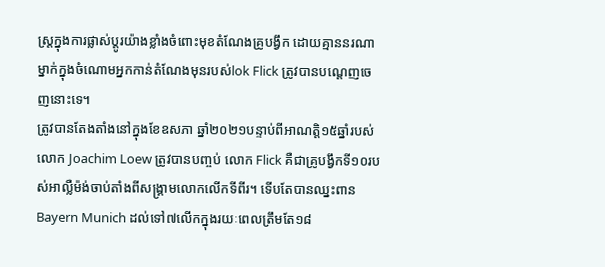ស្ត្រក្នុងការផ្លាស់ប្តូរយ៉ាងខ្លាំងចំពោះមុខតំណែងគ្រូបង្វឹក ដោយគ្មាននរណាម្នាក់ក្នុងចំណោមអ្នកកាន់តំណែងមុនរបស់lok Flick ត្រូវបានបណ្តេញចេញនោះទេ។
ត្រូវបានតែងតាំងនៅក្នុងខែឧសភា ឆ្នាំ២០២១បន្ទាប់ពីអាណត្តិ១៥ឆ្នាំរបស់លោក Joachim Loew ត្រូវបានបញ្ចប់ លោក Flick គឺជាគ្រូបង្វឹកទី១០របស់អាល្លឺម៉ង់ចាប់តាំងពីសង្គ្រាមលោកលើកទីពីរ។ ទើបតែបានឈ្នះពាន Bayern Munich ដល់ទៅ៧លើកក្នុងរយៈពេលត្រឹមតែ១៨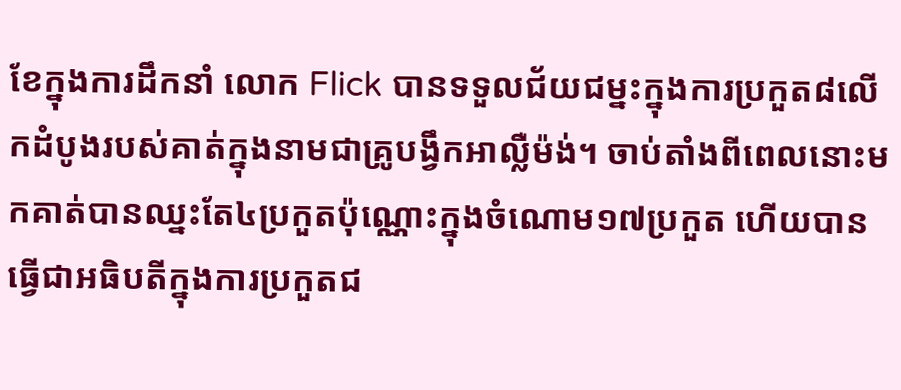ខែក្នុងការដឹកនាំ លោក Flick បានទទួលជ័យជម្នះក្នុងការប្រកួត៨លើកដំបូងរបស់គាត់ក្នុងនាមជាគ្រូបង្វឹកអាល្លឺម៉ង់។ ចាប់តាំងពីពេលនោះមកគាត់បានឈ្នះតែ៤ប្រកួតប៉ុណ្ណោះក្នុងចំណោម១៧ប្រកួត ហើយបានធ្វើជាអធិបតីក្នុងការប្រកួតជ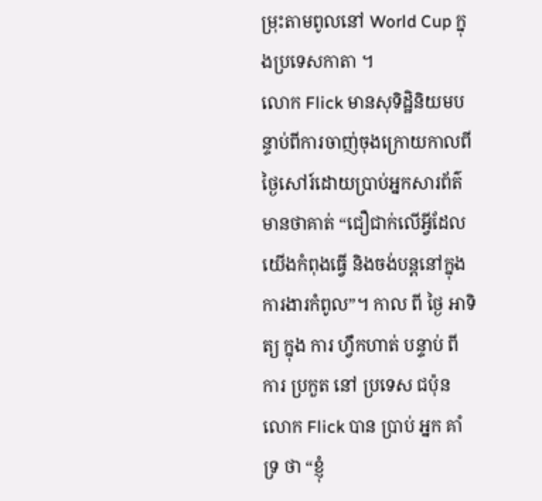ម្រុះតាមពូលនៅ World Cup ក្នុងប្រទេសកាតា ។
លោក Flick មានសុទិដ្ឋិនិយមបន្ទាប់ពីការចាញ់ចុងក្រោយកាលពីថ្ងៃសៅរ៍ដោយប្រាប់អ្នកសារព័ត៌មានថាគាត់ “ជឿជាក់លើអ្វីដែលយើងកំពុងធ្វើ និងចង់បន្តនៅក្នុងការងារកំពូល”។ កាល ពី ថ្ងៃ អាទិត្យ ក្នុង ការ ហ្វឹកហាត់ បន្ទាប់ ពី ការ ប្រកួត នៅ ប្រទេស ជប៉ុនលោក Flick បាន ប្រាប់ អ្នក គាំទ្រ ថា “ខ្ញុំ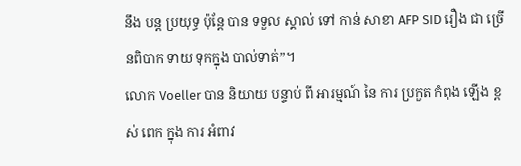នឹង បន្ត ប្រយុទ្ធ ប៉ុន្តែ បាន ទទួល ស្គាល់ ទៅ កាន់ សាខា AFP SID រឿង ជា ច្រើនពិបាក ទាយ ទុកក្នុង បាល់ទាត់”។
លោក Voeller បាន និយាយ បន្ទាប់ ពី អារម្មណ៍ នៃ ការ ប្រកួត កំពុង ឡើង ខ្ពស់ ពេក ក្នុង ការ អំពាវ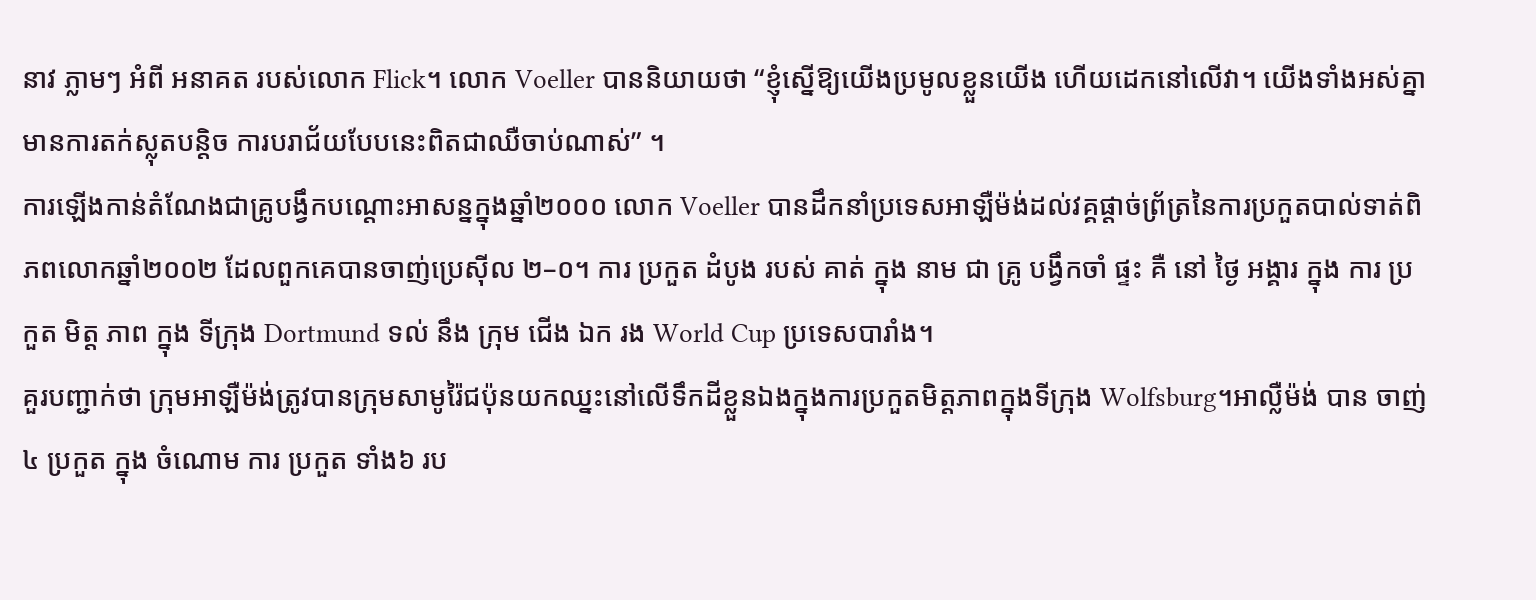នាវ ភ្លាមៗ អំពី អនាគត របស់លោក Flick។ លោក Voeller បាននិយាយថា “ខ្ញុំស្នើឱ្យយើងប្រមូលខ្លួនយើង ហើយដេកនៅលើវា។ យើងទាំងអស់គ្នាមានការតក់ស្លុតបន្តិច ការបរាជ័យបែបនេះពិតជាឈឺចាប់ណាស់” ។
ការឡើងកាន់តំណែងជាគ្រូបង្វឹកបណ្ដោះអាសន្នក្នុងឆ្នាំ២០០០ លោក Voeller បានដឹកនាំប្រទេសអាឡឺម៉ង់ដល់វគ្គផ្តាច់ព្រ័ត្រនៃការប្រកួតបាល់ទាត់ពិភពលោកឆ្នាំ២០០២ ដែលពួកគេបានចាញ់ប្រេស៊ីល ២–០។ ការ ប្រកួត ដំបូង របស់ គាត់ ក្នុង នាម ជា គ្រូ បង្វឹកចាំ ផ្ទះ គឺ នៅ ថ្ងៃ អង្គារ ក្នុង ការ ប្រកួត មិត្ត ភាព ក្នុង ទីក្រុង Dortmund ទល់ នឹង ក្រុម ជើង ឯក រង World Cup ប្រទេសបារាំង។
គួរបញ្ជាក់ថា ក្រុមអាឡឺម៉ង់ត្រូវបានក្រុមសាមូរ៉ៃជប៉ុនយកឈ្នះនៅលើទឹកដីខ្លួនឯងក្នុងការប្រកួតមិត្តភាពក្នុងទីក្រុង Wolfsburg។អាល្លឺម៉ង់ បាន ចាញ់៤ ប្រកួត ក្នុង ចំណោម ការ ប្រកួត ទាំង៦ រប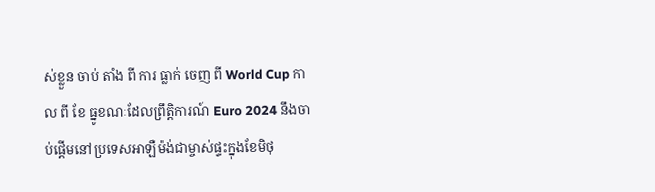ស់ខ្លួន ចាប់ តាំង ពី ការ ធ្លាក់ ចេញ ពី World Cup កាល ពី ខែ ធ្នូខណៈដែលព្រឹត្តិការណ៍ Euro 2024 នឹងចាប់ផ្តើមនៅប្រទេសអាឡឺម៉ង់ជាម្ចាស់ផ្ទះក្នុងខែមិថុ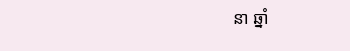នា ឆ្នាំ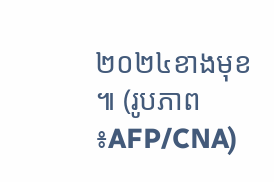២០២៤ខាងមុខ ៕ (រូបភាព ៖AFP/CNA)